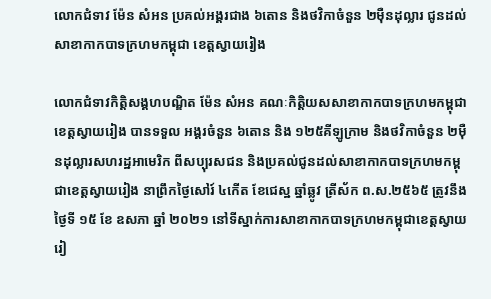លោកជំទាវ ម៉ែន សំអន ប្រគល់អង្គរជាង ៦តោន និងថវិកាចំនួន ២ម៉ឺនដុល្លារ ជូនដល់សាខាកាកបាទក្រហមកម្ពុជា ខេត្តស្វាយរៀង

លោកជំទាវកិត្តិសង្គហបណ្ឌិត ម៉ែន សំអន គណៈកិត្តិយសសាខាកាកបាទក្រហមកម្ពុជាខេត្តស្វាយរៀង បានទទួល អង្គរចំនួន ៦តោន និង ១២៥គីឡូក្រាម និងថវិកាចំនួន ២ម៉ឺនដុល្លារសហរដ្ឋអាមេរិក ពីសប្បុរសជន និងប្រគល់ជូនដល់សាខាកាកបាទក្រហមកម្ពុជាខេត្តស្វាយរៀង នាព្រឹកថ្ងៃសៅរ៍ ៤កើត ខែជេស្ឋ ឆ្នាំឆ្លូវ ត្រីស័ក ព.ស.២៥៦៥ ត្រូវនឹងថ្ងៃទី ១៥ ខែ ឧសភា ឆ្នាំ ២០២១ នៅទីស្នាក់ការសាខាកាកបាទក្រហមកម្ពុជាខេត្តស្វាយរៀ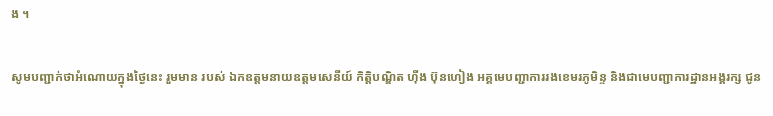ង ។

សូមបញ្ជាក់ថាអំណោយក្នុងថ្ងៃនេះ រួមមាន របស់ ឯកឧត្តមនាយឧត្តមសេនីយ៍ កិត្តិបណ្ឌិត ហ៊ីង ប៊ុនហៀង អគ្គមេបញ្ជាការរងខេមរភូមិន្ទ និងជាមេបញ្ជាការដ្ឋានអង្គរក្ស ជូន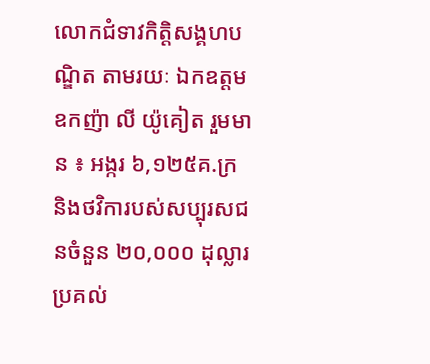លោកជំទាវកិត្តិសង្គហបណ្ឌិត តាមរយៈ ឯកឧត្តមឧកញ៉ា លី យ៉ូគៀត រួមមាន ៖ អង្ករ ៦,១២៥គ.ក្រ និងថវិការបស់សប្បុរសជនចំនួន ២០,០០០ ដុល្លារ ប្រគល់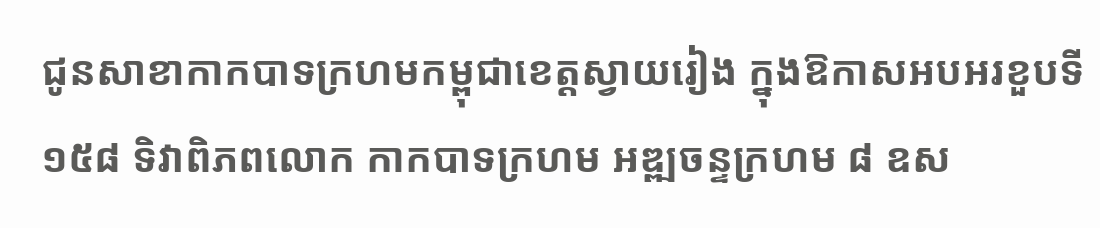ជូនសាខាកាកបាទក្រហមកម្ពុជាខេត្តស្វាយរៀង ក្នុងឱកាសអបអរខួបទី១៥៨ ទិវាពិភពលោក កាកបាទក្រហម អឌ្ឍចន្ទក្រហម ៨ ឧស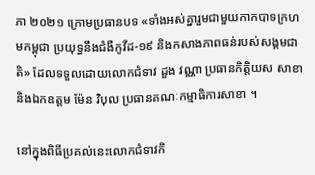ភា ២០២១ ក្រោមប្រធានបទ «ទាំងអស់គ្នារួមជាមួយកាកបាទក្រហមកម្ពុជា ប្រយុទ្ធនឹងជំងឺកូវីដ-១៩ និងកសាងភាពធន់របស់សង្គមជាតិ» ដែលទទួលដោយលោកជំទាវ ដួង វណ្ណា ប្រធានកិត្តិយស សាខា និងឯកឧត្តម ម៉ែន វិបុល ប្រធានគណៈកម្មាធិការសាខា ។

នៅក្នុងពិធីប្រគល់នេះលោកជំទាវកិ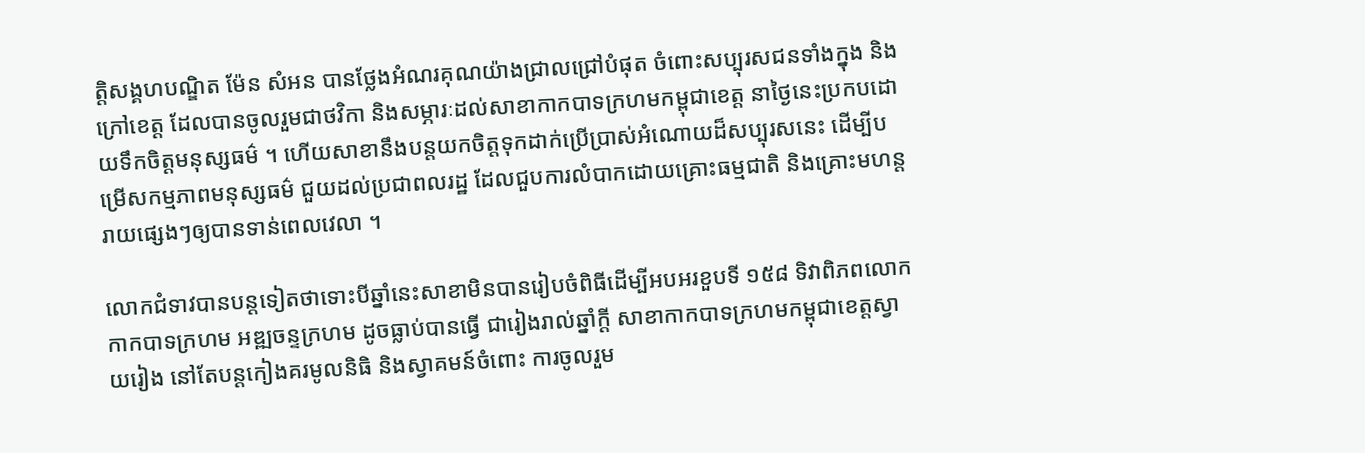ត្តិសង្គហបណ្ឌិត ម៉ែន សំអន បានថ្លែងអំណរគុណយ៉ាងជ្រាលជ្រៅបំផុត ចំពោះសប្បុរសជនទាំងក្នុង និងក្រៅខេត្ត ដែលបានចូលរួមជាថវិកា និងសម្ភារៈដល់សាខាកាកបាទក្រហមកម្ពុជាខេត្ត នាថ្ងៃនេះប្រកបដោយទឹកចិត្តមនុស្សធម៌ ។ ហើយសាខានឹងបន្តយកចិត្តទុកដាក់ប្រើប្រាស់អំណោយដ៏សប្បុរសនេះ ដើម្បីបម្រើសកម្មភាពមនុស្សធម៌ ជួយដល់ប្រជាពលរដ្ឋ ដែលជួបការលំបាកដោយគ្រោះធម្មជាតិ និងគ្រោះមហន្តរាយផ្សេងៗឲ្យបានទាន់ពេលវេលា ។

លោកជំទាវបានបន្តទៀតថាទោះបីឆ្នាំនេះសាខាមិនបានរៀបចំពិធីដើម្បីអបអរខួបទី ១៥៨ ទិវាពិភពលោកកាកបាទក្រហម អឌ្ឍចន្ទក្រហម ដូចធ្លាប់បានធ្វើ ជារៀងរាល់ឆ្នាំក្តី សាខាកាកបាទក្រហមកម្ពុជាខេត្តស្វាយរៀង នៅតែបន្តកៀងគរមូលនិធិ និងស្វាគមន៍ចំពោះ ការចូលរួម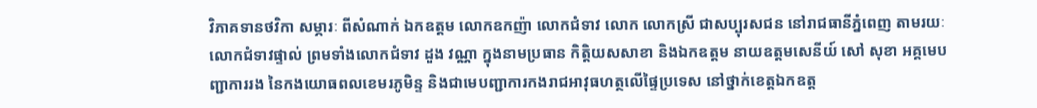វិភាគទានថវិកា សម្ភារៈ ពីសំណាក់ ឯកឧត្តម លោកឧកញ៉ា លោកជំទាវ លោក លោកស្រី ជាសប្បុរសជន នៅរាជធានីភ្នំពេញ តាមរយៈលោកជំទាវផ្ទាល់ ព្រមទាំងលោកជំទាវ ដួង វណ្ណា ក្នុងនាមប្រធាន កិត្តិយសសាខា និងឯកឧត្តម នាយឧត្តមសេនីយ៍ សៅ សុខា អគ្គមេបញ្ជាការរង នៃកងយោធពលខេមរភូមិន្ទ និងជាមេបញ្ជាការកងរាជអាវុធហត្ថលើផ្ទៃប្រទេស នៅថ្នាក់ខេត្តឯកឧត្ត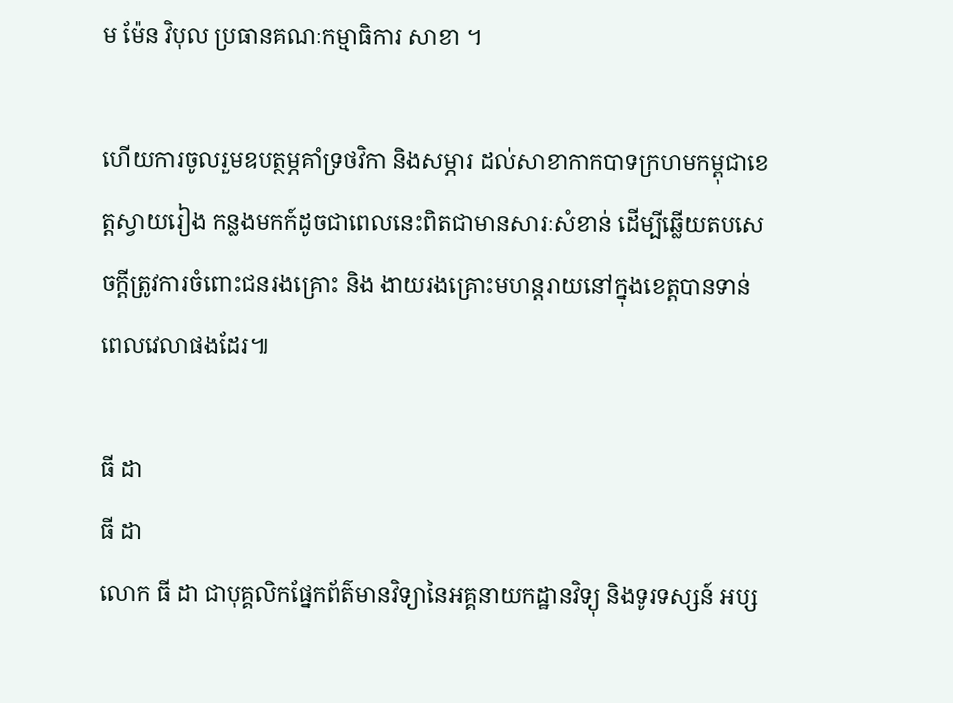ម ម៉ែន វិបុល ប្រធានគណៈកម្មាធិការ សាខា ។

ហើយការចូលរួមឧបត្ថម្ភគាំទ្រថវិកា និងសម្ភារ ដល់សាខាកាកបាទក្រហមកម្ពុជាខេត្តស្វាយរៀង កន្លងមកក៍ដូចជាពេលនេះពិតជាមានសារៈសំខាន់ ដើម្បីឆ្លើយតបសេចក្តីត្រូវការចំពោះជនរងគ្រោះ និង ងាយរងគ្រោះមហន្តរាយនៅក្នុងខេត្តបានទាន់ពេលវេលាផងដែរ៕

ធី ដា
ធី ដា
លោក ធី ដា ជាបុគ្គលិកផ្នែកព័ត៌មានវិទ្យានៃអគ្គនាយកដ្ឋានវិទ្យុ និងទូរទស្សន៍ អប្ស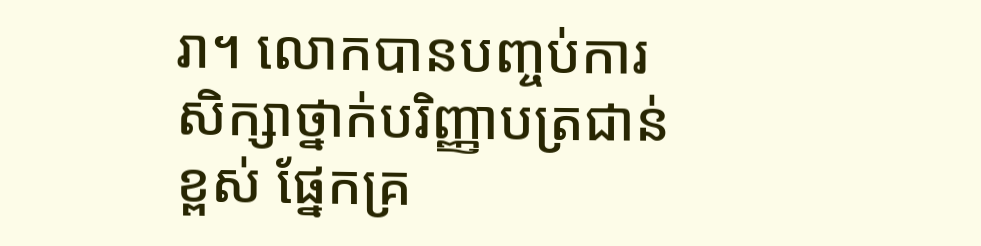រា។ លោកបានបញ្ចប់ការសិក្សាថ្នាក់បរិញ្ញាបត្រជាន់ខ្ពស់ ផ្នែកគ្រ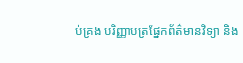ប់គ្រង បរិញ្ញាបត្រផ្នែកព័ត៌មានវិទ្យា និង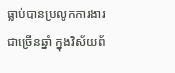ធ្លាប់បានប្រលូកការងារជាច្រើនឆ្នាំ ក្នុងវិស័យព័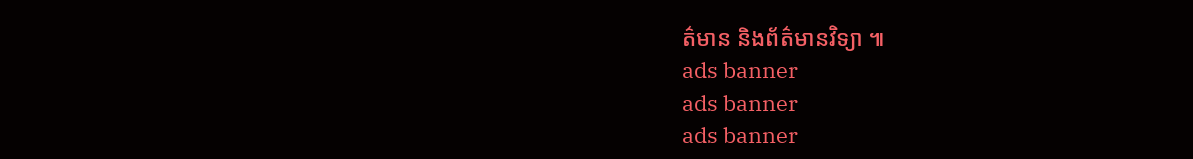ត៌មាន និងព័ត៌មានវិទ្យា ៕
ads banner
ads banner
ads banner